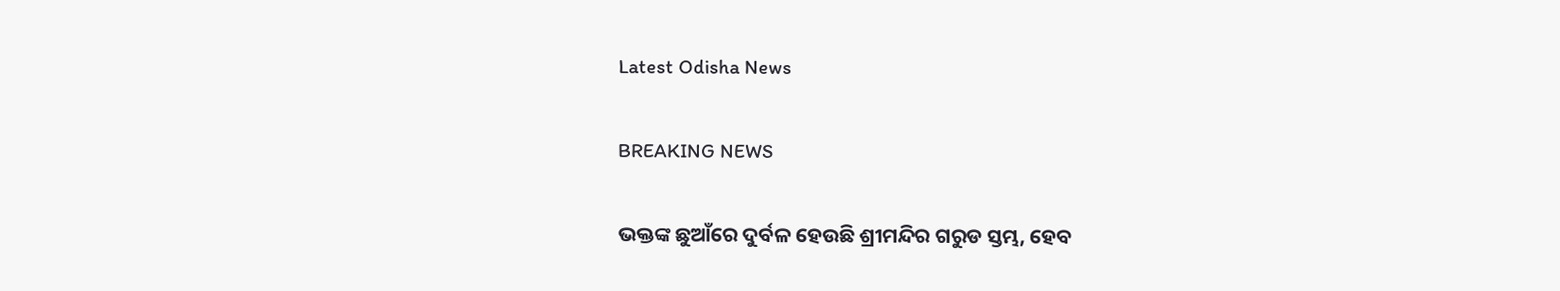Latest Odisha News

BREAKING NEWS

ଭକ୍ତଙ୍କ ଛୁଆଁରେ ଦୁର୍ବଳ ହେଉଛି ଶ୍ରୀମନ୍ଦିର ଗରୁଡ ସ୍ତମ୍ଭ, ହେବ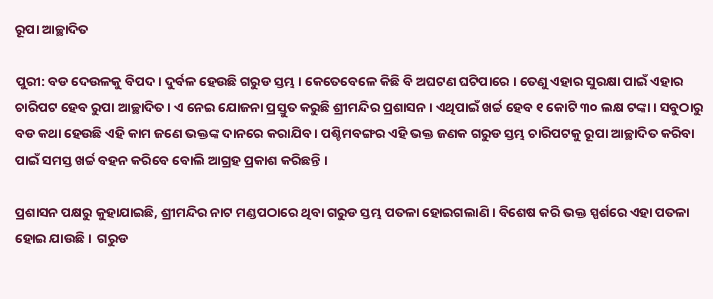ରୂପା ଆଚ୍ଛାଦିତ

ପୁରୀ: ବଡ ଦେଉଳକୁ ବିପଦ । ଦୁର୍ବଳ ହେଉଛି ଗରୁଡ ସ୍ତମ୍ଭ । କେତେବେଳେ କିଛି ବି ଅଘଟଣ ଘଟିପାରେ । ତେଣୁ ଏହାର ସୁରକ୍ଷା ପାଇଁ ଏହାର ଚାରିପଟ ହେବ ରୁପା ଆଚ୍ଛାଦିତ । ଏ ନେଇ ଯୋଜନା ପ୍ରସ୍ତୁତ କରୁଛି ଶ୍ରୀମନ୍ଦିର ପ୍ରଶାସନ । ଏଥିପାଇଁ ଖର୍ଚ୍ଚ ହେବ ୧ କୋଟି ୩୦ ଲକ୍ଷ ଟଙ୍କା । ସବୁଠାରୁ ବଡ କଥା ହେଉଛି ଏହି କାମ ଜଣେ ଭକ୍ତଙ୍କ ଦାନରେ କରାଯିବ । ପଶ୍ଚିମବଙ୍ଗର ଏହି ଭକ୍ତ ଜଣକ ଗରୁଡ ସ୍ତମ୍ଭ ଚାରିପଟକୁ ରୂପା ଆଚ୍ଛାଦିତ କରିବା ପାଇଁ ସମସ୍ତ ଖର୍ଚ୍ଚ ବହନ କରିବେ ବୋଲି ଆଗ୍ରହ ପ୍ରକାଶ କରିଛନ୍ତି ।

ପ୍ରଶାସନ ପକ୍ଷରୁ କୁହାଯାଇଛି, ଶ୍ରୀମନ୍ଦିର ନାଟ ମଣ୍ଡପଠାରେ ଥିବା ଗରୁଡ ସ୍ତମ୍ଭ ପତଳା ହୋଇଗଲାଣି । ବିଶେଷ କରି ଭକ୍ତ ସ୍ପର୍ଶରେ ଏହା ପତଳା ହୋଇ ଯାଉଛି ।  ଗରୁଡ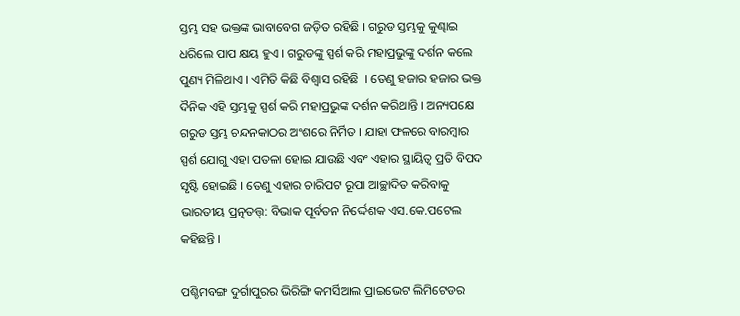ସ୍ତମ୍ଭ ସହ ଭକ୍ତଙ୍କ ଭାବାବେଗ ଜଡ଼ିତ ରହିଛି । ଗରୁଡ ସ୍ତମ୍ଭକୁ କୁଣ୍ଢାଇ ଧରିଲେ ପାପ କ୍ଷୟ ହୁଏ । ଗରୁଡଙ୍କୁ ସ୍ପର୍ଶ କରି ମହାପ୍ରଭୁଙ୍କୁ ଦର୍ଶନ କଲେ ପୁଣ୍ୟ ମିଳିଥାଏ । ଏମିତି କିଛି ବିଶ୍ୱାସ ରହିଛି  । ତେଣୁ ହଜାର ହଜାର ଭକ୍ତ ଦୖନିକ ଏହି ସ୍ତମ୍ଭକୁ ସ୍ପର୍ଶ କରି ମହାପ୍ରଭୁଙ୍କ ଦର୍ଶନ କରିଥାନ୍ତି । ଅନ୍ୟପକ୍ଷେ ଗରୁଡ ସ୍ତମ୍ଭ ଚନ୍ଦନକାଠର ଅଂଶରେ ନିର୍ମିତ । ଯାହା ଫଳରେ ବାରମ୍ବାର ସ୍ପର୍ଶ ଯୋଗୁ ଏହା ପତଳା ହୋଇ ଯାଉଛି ଏବଂ ଏହାର ସ୍ଥାୟିତ୍ୱ ପ୍ରତି ବିପଦ ସୃଷ୍ଟି ହୋଇଛି । ତେଣୁ ଏହାର ଚାରିପଟ ରୂପା ଆଚ୍ଛାଦିତ କରିବାକୁ ଭାରତୀୟ ପ୍ରତ୍ନତତ୍ତ୍: ବିଭାକ ପୂର୍ବତନ ନିର୍ଦ୍ଦେଶକ ଏସ.କେ.ପଟେଲ କହିଛନ୍ତି ।

ପଶ୍ଚିମବଙ୍ଗ ଦୁର୍ଗାପୁରର ଭିରିଙ୍ଗି କମର୍ସିଆଲ ପ୍ରାଇଭେଟ ଲିମିଟେଡର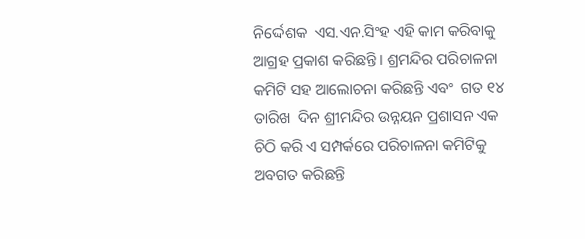ନିର୍ଦ୍ଦେଶକ  ଏସ.ଏନ.ସିଂହ ଏହି କାମ କରିବାକୁ ଆଗ୍ରହ ପ୍ରକାଶ କରିଛନ୍ତି । ଶ୍ରମନ୍ଦିର ପରିଚାଳନା କମିଟି ସହ ଆଲୋଚନା କରିଛନ୍ତି ଏବଂ  ଗତ ୧୪ ତାରିଖ  ଦିନ ଶ୍ରୀମନ୍ଦିର ଉନ୍ନୟନ ପ୍ରଶାସନ ଏକ ଚିଠି କରି ଏ ସମ୍ପର୍କରେ ପରିଚାଳନା କମିଟିକୁ ଅବଗତ କରିଛନ୍ତି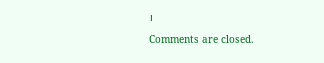।

Comments are closed.